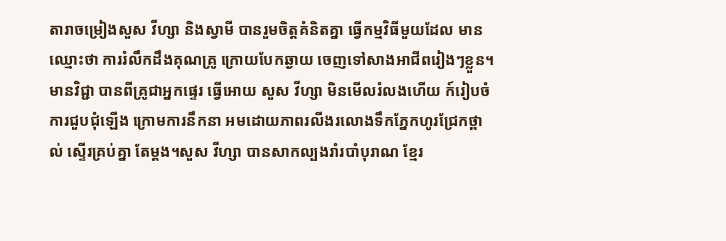តារាចម្រៀងសួស វីហ្សា និងស្វាមី បានរួមចិត្តគំនិតគ្នា ធ្វើកម្មវិធីមួយដែល មានឈ្មោះថា ការរំលឹកដឹងគុណគ្រូ ក្រោយបែកឆ្ងាយ ចេញទៅសាងអាជីពរៀងៗខ្លួន។ មានវិជ្ជា បានពីគ្រូជាអ្នកផ្ទេរ ធ្វើអោយ សួស វីហ្សា មិនមើលរំលងហើយ ក៍រៀបចំការជួបជុំឡើង ក្រោមការនឹកនា អមដោយភាពរលីងរលោងទឹកភ្នែកហូរជ្រែកថ្ពាល់ ស្ទើរគ្រប់គ្នា តែម្តង។សួស វីហ្សា បានសាកល្បងរាំរបាំបុរាណ ខ្មែរ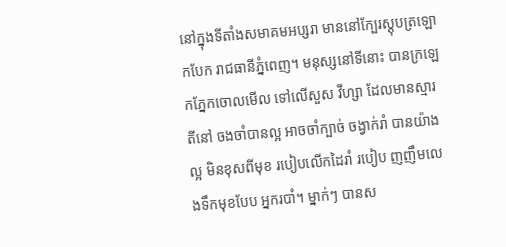នៅក្នុងទីតាំងសមាគមអប្សរា មាននៅក្បែរស្តុបត្រឡោកបែក រាជធានីភ្នំពេញ។ មនុស្សនៅទីនោះ បានក្រឡេកភ្នែកចោលមើល ទៅលើសួស វីហ្សា ដែលមានស្មារតីនៅ ចងចាំបានល្អ អាចចាំក្បាច់ ចង្វាក់រាំ បានយ៉ាងល្អ មិនខុសពីមុខ របៀបលើកដៃរាំ របៀប ញញឹមលេងទឹកមុខបែប អ្នករបាំ។ ម្នាក់ៗ បានស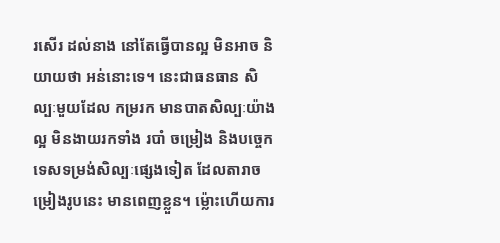រសើរ ដល់នាង នៅតែធ្វើបានល្អ មិនអាច និយាយថា អន់នោះទេ។ នេះជាធនធាន សិល្បៈមួយដែល កម្ររក មានបាតសិល្បៈយ៉ាងល្អ មិនងាយរកទាំង របាំ ចម្រៀង និងបច្ចេកទេសទម្រង់សិល្បៈផ្សេងទៀត ដែលតារាចម្រៀងរូបនេះ មានពេញខ្លួន។ ម្ល៉ោះហើយការ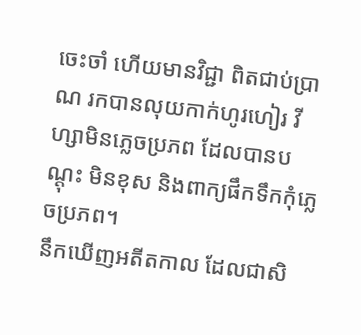ចេះចាំ ហើយមានវិជ្ជា ពិតជាប់ប្រាណ រកបានលុយកាក់ហូរហៀរ វីហ្សាមិនភ្លេចប្រភព ដែលបានបណ្តុះ មិនខុស និងពាក្យផឹកទឹកកុំភ្លេចប្រភព។
នឹកឃើញអតីតកាល ដែលជាសិ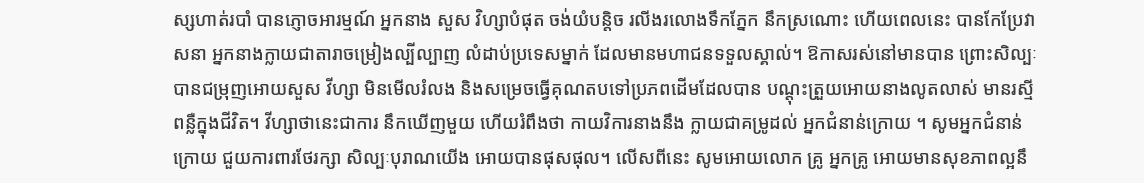ស្សហាត់របាំ បានភ្ញោចអារម្មណ៍ អ្នកនាង សួស វិហ្សាបំផុត ចង់យំបន្តិច រលីងរលោងទឹកភ្នែក នឹកស្រណោះ ហើយពេលនេះ បានកែប្រែវាសនា អ្នកនាងក្លាយជាតារាចម្រៀងល្បីល្បាញ លំដាប់ប្រទេសម្នាក់ ដែលមានមហាជនទទួលស្គាល់។ ឱកាសរស់នៅមានបាន ព្រោះសិល្បៈ បានជម្រុញអោយសួស វីហ្សា មិនមើលរំលង និងសម្រេចធ្វើគុណតបទៅប្រភពដើមដែលបាន បណ្តុះត្រួយអោយនាងលូតលាស់ មានរស្មីពន្លឺក្នុងជីវិត។ វីហ្សាថានេះជាការ នឹកឃើញមួយ ហើយរំពឹងថា កាយវិការនាងនឹង ក្លាយជាគម្រូដល់ អ្នកជំនាន់ក្រោយ ។ សូមអ្នកជំនាន់ក្រោយ ជួយការពារថែរក្សា សិល្បៈបុរាណយើង អោយបានផុសផុល។ លើសពីនេះ សូមអោយលោក គ្រូ អ្នកគ្រូ អោយមានសុខភាពល្អនឹ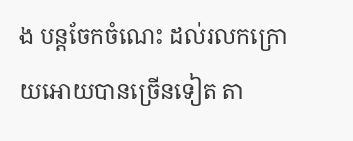ង បន្តចែកចំណេះ ដល់រលកក្រោយអោយបានច្រើនទៀត តា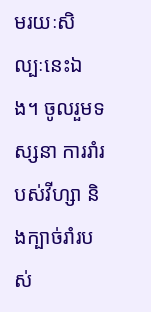មរយៈសិល្បៈនេះឯង។ ចូលរួមទស្សនា ការរាំរបស់វីហ្សា និងក្បាច់រាំរបស់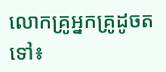លោកគ្រូអ្នកគ្រូដូចតទៅ៖